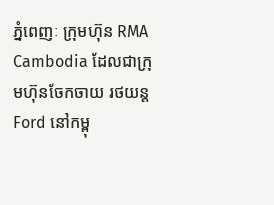ភ្នំពេញៈ ក្រុមហ៊ុន RMA Cambodia ដែលជាក្រុមហ៊ុនចែកចាយ រថយន្ត Ford នៅកម្ពុ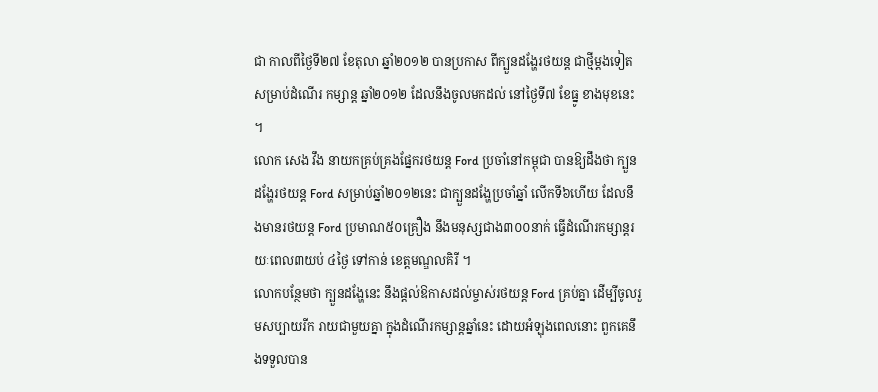ជា កាលពីថ្ងៃទី២៧ ខែតុលា ឆ្នាំ២០១២ បានប្រកាស ពីក្បួនដង្ហែរថយន្ត ជាថ្មីម្តងទៀត សម្រាប់ដំណើរ កម្សាន្ត ឆ្នាំ២០១២ ដែលនឹងចូលមកដល់ នៅថ្ងៃទី៧ ខែធ្នូ ខាងមុខនេះ ។
លោក សេង វឹង នាយកគ្រប់គ្រងផ្នែករថយន្ត Ford ប្រចាំនៅកម្ពុជា បានឱ្យដឹងថា ក្បួនដង្ហែរថយន្ត Ford សម្រាប់ឆ្នាំ២០១២នេះ ជាក្បួនដង្ហែប្រចាំឆ្នាំ លើកទី៦ហើយ ដែលនឹងមានរថយន្ត Ford ប្រមាណ៥០គ្រឿង នឹងមនុស្សជាង៣០០នាក់ ធ្វើដំណើរកម្សាន្តរយៈពេល៣យប់ ៤ថ្ងៃ ទៅកាន់ ខេត្តមណ្ឌលគិរី ។
លោកបន្ថែមថា ក្បួនដង្ហែនេះ នឹងផ្តល់ឱកាសដល់ម្ចាស់រថយន្ត Ford គ្រប់គ្នា ដើម្បីចូលរួមសប្បាយរីក រាយជាមួយគ្នា ក្នុងដំណើរកម្សាន្តឆ្នាំនេះ ដោយអំឡុងពេលនោះ ពួកគេនឹងទទួលបាន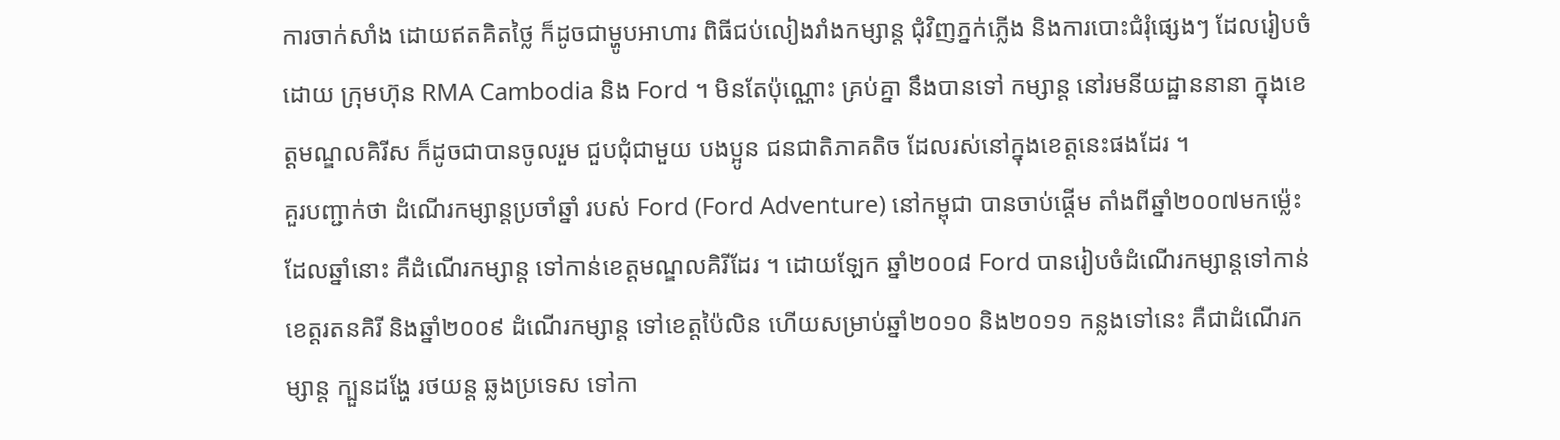ការចាក់សាំង ដោយឥតគិតថ្លៃ ក៏ដូចជាម្ហូបអាហារ ពិធីជប់លៀងរាំងកម្សាន្ត ជុំវិញភ្នក់ភ្លើង និងការបោះជំរុំផ្សេងៗ ដែលរៀបចំដោយ ក្រុមហ៊ុន RMA Cambodia និង Ford ។ មិនតែប៉ុណ្ណោះ គ្រប់គ្នា នឹងបានទៅ កម្សាន្ត នៅរមនីយដ្ឋាននានា ក្នុងខេត្តមណ្ឌលគិរីស ក៏ដូចជាបានចូលរួម ជួបជុំជាមួយ បងប្អូន ជនជាតិភាគតិច ដែលរស់នៅក្នុងខេត្តនេះផងដែរ ។
គួរបញ្ជាក់ថា ដំណើរកម្សាន្តប្រចាំឆ្នាំ របស់ Ford (Ford Adventure) នៅកម្ពុជា បានចាប់ផ្តើម តាំងពីឆ្នាំ២០០៧មកម៉្លេះ ដែលឆ្នាំនោះ គឺដំណើរកម្សាន្ត ទៅកាន់ខេត្តមណ្ឌលគិរីដែរ ។ ដោយឡែក ឆ្នាំ២០០៨ Ford បានរៀបចំដំណើរកម្សាន្តទៅកាន់ ខេត្តរតនគិរី និងឆ្នាំ២០០៩ ដំណើរកម្សាន្ត ទៅខេត្តប៉ៃលិន ហើយសម្រាប់ឆ្នាំ២០១០ និង២០១១ កន្លងទៅនេះ គឺជាដំណើរកម្សាន្ត ក្បួនដង្ហែ រថយន្ត ឆ្លងប្រទេស ទៅកា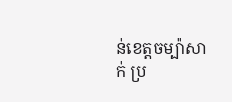ន់ខេត្តចម្ប៉ាសាក់ ប្រ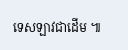ទេសឡាវជាដើម ៕